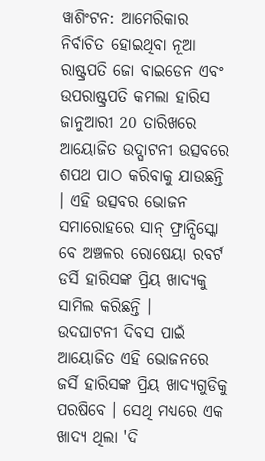ୱାଶିଂଟନ: ଆମେରିକାର ନିର୍ବାଚିତ ହୋଇଥିବା ନୂଆ ରାଷ୍ଟ୍ରପତି ଜୋ ବାଇଡେନ ଏବଂ ଉପରାଷ୍ଟ୍ରପତି କମଲା ହାରିସ ଜାନୁଆରୀ 20 ତାରିଖରେ ଆୟୋଜିତ ଉଦ୍ଘାଟନୀ ଉତ୍ସବରେ ଶପଥ ପାଠ କରିବାକୁ ଯାଉଛନ୍ତି । ଏହି ଉତ୍ସବର ଭୋଜନ ସମାରୋହରେ ସାନ୍ ଫ୍ରାନ୍ସିସ୍କୋ ବେ ଅଞ୍ଚଳର ରୋଷେୟା ରବର୍ଟ ଡର୍ସି ହାରିସଙ୍କ ପ୍ରିୟ ଖାଦ୍ୟକୁ ସାମିଲ କରିଛନ୍ତି ।
ଉଦଘାଟନୀ ଦିବସ ପାଇଁ ଆୟୋଜିତ ଏହି ଭୋଜନରେ ଜର୍ସି ହାରିସଙ୍କ ପ୍ରିୟ ଖାଦ୍ୟଗୁଡିକୁ ପରଷିବେ । ସେଥି ମଧ୍ୟରେ ଏକ ଖାଦ୍ୟ ଥିଲା 'ଦି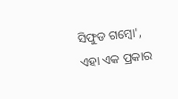ସିଫୁଡ ଗମ୍ବୋ', ଏହା ଏକ ପ୍ରକାର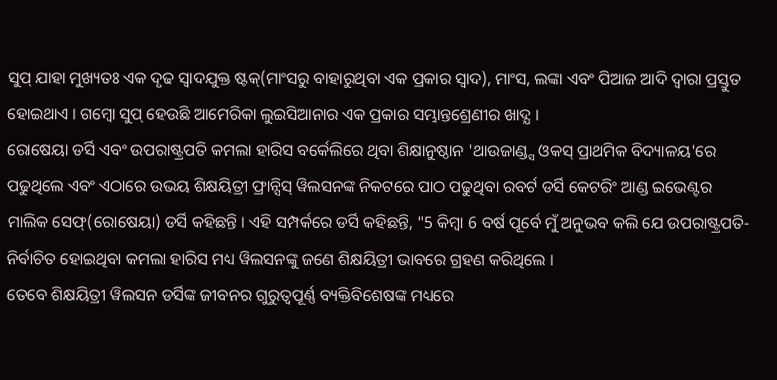ସୁପ୍ ଯାହା ମୁଖ୍ୟତଃ ଏକ ଦୃଢ ସ୍ବାଦଯୁକ୍ତ ଷ୍ଟକ୍(ମାଂସରୁ ବାହାରୁଥିବା ଏକ ପ୍ରକାର ସ୍ବାଦ), ମାଂସ, ଲଙ୍କା ଏବଂ ପିଆଜ ଆଦି ଦ୍ବାରା ପ୍ରସ୍ତୁତ ହୋଇଥାଏ । ଗମ୍ବୋ ସୁପ୍ ହେଉଛି ଆମେରିକା ଲୁଇସିଆନାର ଏକ ପ୍ରକାର ସମ୍ଭାନ୍ତଶ୍ରେଣୀର ଖାଦ୍ଯ ।
ରୋଷେୟା ଡର୍ସି ଏବଂ ଉପରାଷ୍ଟ୍ରପତି କମଲା ହାରିସ ବର୍କେଲିରେ ଥିବା ଶିକ୍ଷାନୁଷ୍ଠାନ 'ଥାଉଜାଣ୍ଡ୍ସ ଓକସ୍ ପ୍ରାଥମିକ ବିଦ୍ୟାଳୟ'ରେ ପଢୁଥିଲେ ଏବଂ ଏଠାରେ ଉଭୟ ଶିକ୍ଷୟିତ୍ରୀ ଫ୍ରାନ୍ସିସ୍ ୱିଲସନଙ୍କ ନିକଟରେ ପାଠ ପଢୁଥିବା ରବର୍ଟ ଡର୍ସି କେଟରିଂ ଆଣ୍ଡ ଇଭେଣ୍ଟର ମାଲିକ ସେଫ୍(ରୋଷେୟା) ଡର୍ସି କହିଛନ୍ତି । ଏହି ସମ୍ପର୍କରେ ଡର୍ସି କହିଛନ୍ତି, "5 କିମ୍ବା 6 ବର୍ଷ ପୂର୍ବେ ମୁଁ ଅନୁଭବ କଲି ଯେ ଉପରାଷ୍ଟ୍ରପତି-ନିର୍ବାଚିତ ହୋଇଥିବା କମଲା ହାରିସ ମଧ୍ୟ ୱିଲସନଙ୍କୁ ଜଣେ ଶିକ୍ଷୟିତ୍ରୀ ଭାବରେ ଗ୍ରହଣ କରିଥିଲେ ।
ତେବେ ଶିକ୍ଷୟିତ୍ରୀ ୱିଲସନ ଡର୍ସିଙ୍କ ଜୀବନର ଗୁରୁତ୍ବପୂର୍ଣ୍ଣ ବ୍ୟକ୍ତିବିଶେଷଙ୍କ ମଧ୍ୟରେ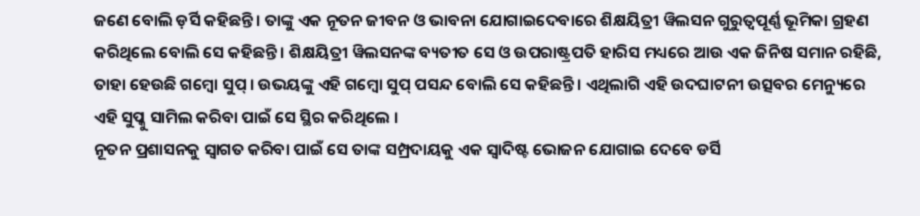ଜଣେ ବୋଲି ଡ଼ର୍ସି କହିଛନ୍ତି । ତାଙ୍କୁ ଏକ ନୂତନ ଜୀବନ ଓ ଭାବନା ଯୋଗାଇଦେବାରେ ଶିକ୍ଷୟିତ୍ରୀ ୱିଲସନ ଗୁରୁତ୍ବପୂର୍ଣ୍ଣ ଭୂମିକା ଗ୍ରହଣ କରିଥିଲେ ବୋଲି ସେ କହିଛନ୍ତି । ଶିକ୍ଷୟିତ୍ରୀ ୱିଲସନଙ୍କ ବ୍ୟତୀତ ସେ ଓ ଉପରାଷ୍ଟ୍ରପତି ହାରିସ ମଧ୍ୟରେ ଆଉ ଏକ ଜିନିଷ ସମାନ ରହିଛି, ତାହା ହେଉଛି ଗମ୍ବୋ ସୁପ୍ । ଉଭୟଙ୍କୁ ଏହି ଗମ୍ବୋ ସୁପ୍ ପସନ୍ଦ ବୋଲି ସେ କହିଛନ୍ତି । ଏଥିଲାଗି ଏହି ଉଦଘାଟନୀ ଉତ୍ସବର ମେନ୍ୟୁରେ ଏହି ସୁପ୍କୁ ସାମିଲ କରିବା ପାଇଁ ସେ ସ୍ଥିର କରିଥିଲେ ।
ନୂତନ ପ୍ରଶାସନକୁ ସ୍ବାଗତ କରିବା ପାଇଁ ସେ ତାଙ୍କ ସମ୍ପ୍ରଦାୟକୁ ଏକ ସ୍ୱାଦିଷ୍ଟ ଭୋଜନ ଯୋଗାଇ ଦେବେ ଡର୍ସି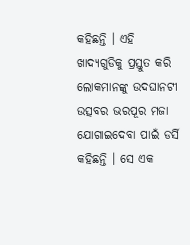କହିଛନ୍ତି । ଏହି ଖାଦ୍ଯଗୁଡିକୁ ପ୍ରସ୍ତୁତ କରି ଲୋକମାନଙ୍କୁ ଉଦଘାନଟୀ ଉତ୍ସବର ଭରପୂର ମଜା ଯୋଗାଇଦେବା ପାଇଁ ଡର୍ସି କହିଛନ୍ତି । ସେ ଏକ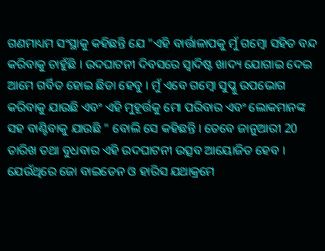ଗଣମାଧ୍ୟମ ସଂସ୍ଥାକୁ କହିଛନ୍ତି ଯେ "ଏହି ବାର୍ତ୍ତାଳାପକୁ ମୁଁ ଗମ୍ବୋ ସହିତ ବନ୍ଦ କରିବାକୁ ଚାହୁଁଛି । ଉଦଘାଟନୀ ଦିବସରେ ସ୍ବାଦିଷ୍ଟ ଖାଦ୍ୟ ଯୋଗାଇ ଦେଇ ଆମେ ଗର୍ବିତ ହୋଇ ଛିଡା ହେବୁ । ମୁଁ ଏବେ ଗମ୍ବୋ ସୁପ୍କୁ ଉପଭୋଗ କରିବାକୁ ଯାଉଛି ଏବଂ ଏହି ମୁହୂର୍ତ୍ତକୁ ମୋ ପରିବାର ଏବଂ ଲୋକମାନଙ୍କ ସହ ବାଣ୍ଟିବାକୁ ଯାଉଛି " ବୋଲି ସେ କହିଛନ୍ତି । ତେବେ ଜାନୁଆରୀ 20 ତାରିଖ ତଥା ବୁଧବାର ଏହି ଉଦଘାଟନୀ ଉତ୍ସବ ଆୟୋଜିତ ହେବ । ଯେଉଁଥିରେ ଜୋ ବାଇଡେନ ଓ ହାରିସ ଯଥାକ୍ରମେ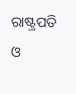ରାଷ୍ଟ୍ରପତି ଓ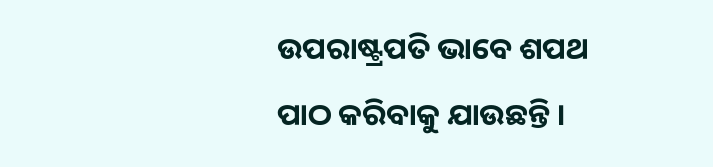ଉପରାଷ୍ଟ୍ରପତି ଭାବେ ଶପଥ ପାଠ କରିବାକୁ ଯାଉଛନ୍ତି ।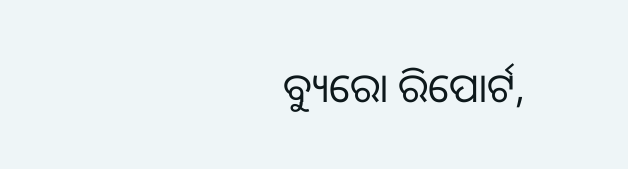ବ୍ୟୁରୋ ରିପୋର୍ଟ,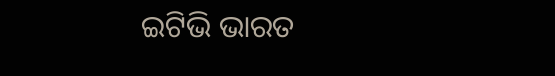ଇଟିଭି ଭାରତ